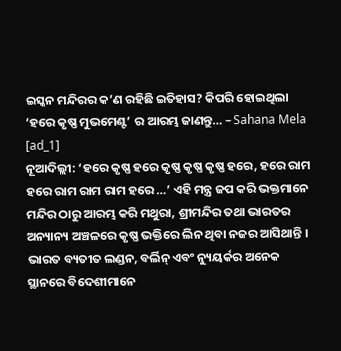ଇସ୍କନ ମନ୍ଦିରର କ’ଣ ରହିଛି ଇତିହାସ? କିପରି ହୋଇଥିଲା ‘ହରେ କୃଷ୍ଣ ମୁଭମେଣ୍ଟ’ ର ଆରମ୍ଭ ଜାଣନ୍ତୁ… – Sahana Mela
[ad_1]
ନୂଆଦିଲ୍ଲୀ: ‘ହରେ କୃଷ୍ଣ ହରେ କୃଷ୍ଣ କୃଷ୍ଣ କୃଷ୍ଣ ହରେ, ହରେ ରାମ ହରେ ରାମ ରାମ ରାମ ହରେ …’ ଏହି ମନ୍ତ୍ର ଜପ କରି ଭକ୍ତମାନେ ମନ୍ଦିର ଠାରୁ ଆରମ୍ଭ କରି ମଥୁରା, ଶ୍ରୀମନ୍ଦିର ତଥା ଭାରତର ଅନ୍ୟାନ୍ୟ ଅଞ୍ଚଳରେ କୃଷ୍ଣ ଭକ୍ତିରେ ଲିନ ଥିବା ନଜର ଆସିଥାନ୍ତି । ଭାରତ ବ୍ୟତୀତ ଲଣ୍ଡନ, ବର୍ଲିନ୍ ଏବଂ ନ୍ୟୁୟର୍କର ଅନେକ ସ୍ଥାନରେ ବିଦେଶୀମାନେ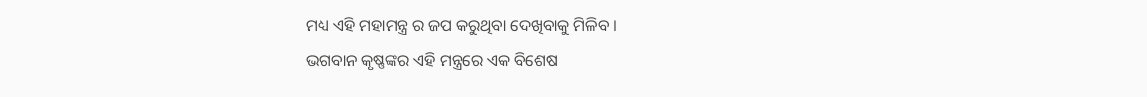ମଧ୍ୟ ଏହି ମହାମନ୍ତ୍ର ର ଜପ କରୁଥିବା ଦେଖିବାକୁ ମିଳିବ ।
ଭଗବାନ କୃଷ୍ଣଙ୍କର ଏହି ମନ୍ତ୍ରରେ ଏକ ବିଶେଷ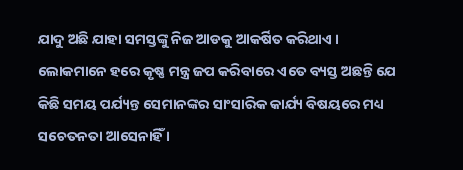ଯାଦୁ ଅଛି ଯାହା ସମସ୍ତଙ୍କୁ ନିଜ ଆଡକୁ ଆକର୍ଷିତ କରିଥାଏ । ଲୋକମାନେ ହରେ କୃଷ୍ଣ ମନ୍ତ୍ର ଜପ କରିବାରେ ଏତେ ବ୍ୟସ୍ତ ଅଛନ୍ତି ଯେ କିଛି ସମୟ ପର୍ଯ୍ୟନ୍ତ ସେମାନଙ୍କର ସାଂସାରିକ କାର୍ଯ୍ୟ ବିଷୟରେ ମଧ୍ୟ ସଚେତନତା ଆସେନାହିଁ ।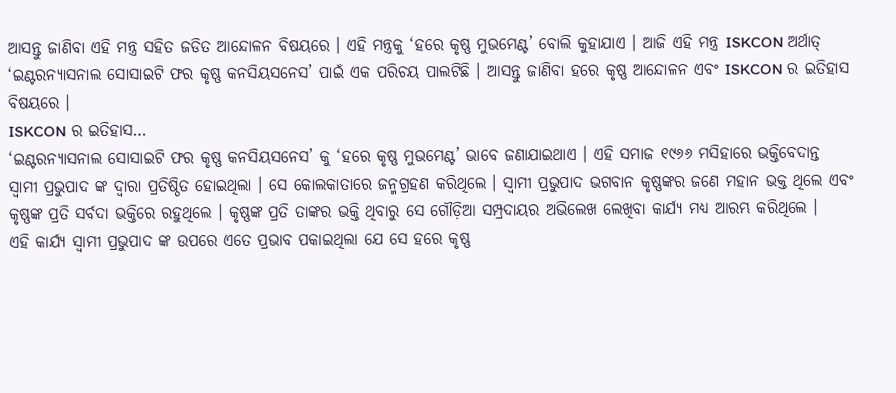ଆସନ୍ତୁ ଜାଣିବା ଏହି ମନ୍ତ୍ର ସହିତ ଜଡିତ ଆନ୍ଦୋଳନ ବିଷୟରେ । ଏହି ମନ୍ତ୍ରକୁ ‘ହରେ କୃଷ୍ଣ ମୁଭମେଣ୍ଟ’ ବୋଲି କୁହାଯାଏ । ଆଜି ଏହି ମନ୍ତ୍ର ISKCON ଅର୍ଥାତ୍ ‘ଇଣ୍ଟରନ୍ୟାସନାଲ ସୋସାଇଟି ଫର କୃଷ୍ଣ କନସିୟସନେସ’ ପାଇଁ ଏକ ପରିଚୟ ପାଲଟିଛି । ଆସନ୍ତୁ ଜାଣିବା ହରେ କୃଷ୍ଣ ଆନ୍ଦୋଳନ ଏବଂ ISKCON ର ଇତିହାସ ବିଷୟରେ ।
ISKCON ର ଇତିହାସ…
‘ଇଣ୍ଟରନ୍ୟାସନାଲ ସୋସାଇଟି ଫର କୃଷ୍ଣ କନସିୟସନେସ’ କୁ ‘ହରେ କୃଷ୍ଣ ମୁଭମେଣ୍ଟ’ ଭାବେ ଜଣାଯାଇଥାଏ । ଏହି ସମାଜ ୧୯୬୬ ମସିହାରେ ଭକ୍ତିବେଦାନ୍ତ ସ୍ୱାମୀ ପ୍ରଭୁପାଦ ଙ୍କ ଦ୍ୱାରା ପ୍ରତିଷ୍ଠିତ ହୋଇଥିଲା । ସେ କୋଲକାତାରେ ଜନ୍ମଗ୍ରହଣ କରିଥିଲେ । ସ୍ୱାମୀ ପ୍ରଭୁପାଦ ଭଗବାନ କୃଷ୍ଣଙ୍କର ଜଣେ ମହାନ ଭକ୍ତ ଥିଲେ ଏବଂ କୃଷ୍ଣଙ୍କ ପ୍ରତି ସର୍ବଦା ଭକ୍ତିରେ ରହୁଥିଲେ । କୃଷ୍ଣଙ୍କ ପ୍ରତି ତାଙ୍କର ଭକ୍ତି ଥିବାରୁ ସେ ଗୌଡ଼ିଆ ସମ୍ପ୍ରଦାୟର ଅଭିଲେଖ ଲେଖିବା କାର୍ଯ୍ୟ ମଧ୍ୟ ଆରମ୍ଭ କରିଥିଲେ ।
ଏହି କାର୍ଯ୍ୟ ସ୍ବାମୀ ପ୍ରଭୁପାଦ ଙ୍କ ଉପରେ ଏତେ ପ୍ରଭାବ ପକାଇଥିଲା ଯେ ସେ ହରେ କୃଷ୍ଣ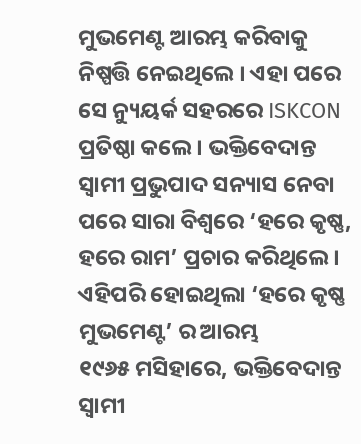ମୁଭମେଣ୍ଟ ଆରମ୍ଭ କରିବାକୁ ନିଷ୍ପତ୍ତି ନେଇଥିଲେ । ଏହା ପରେ ସେ ନ୍ୟୁୟର୍କ ସହରରେ ISKCON ପ୍ରତିଷ୍ଠା କଲେ । ଭକ୍ତିବେଦାନ୍ତ ସ୍ୱାମୀ ପ୍ରଭୁପାଦ ସନ୍ୟାସ ନେବା ପରେ ସାରା ବିଶ୍ୱରେ ‘ହରେ କୃଷ୍ଣ, ହରେ ରାମ’ ପ୍ରଚାର କରିଥିଲେ ।
ଏହିପରି ହୋଇଥିଲା ‘ହରେ କୃଷ୍ଣ ମୁଭମେଣ୍ଟ’ ର ଆରମ୍ଭ
୧୯୬୫ ମସିହାରେ, ଭକ୍ତିବେଦାନ୍ତ ସ୍ୱାମୀ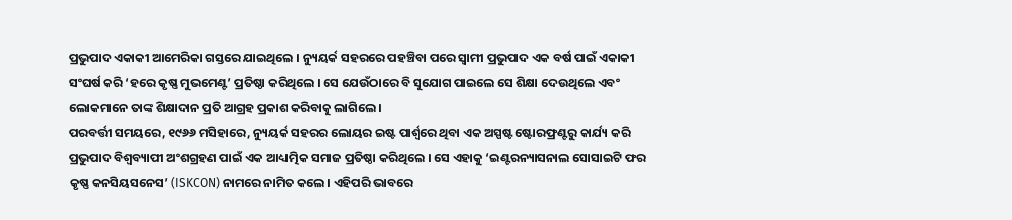ପ୍ରଭୁପାଦ ଏକାକୀ ଆମେରିକା ଗସ୍ତରେ ଯାଇଥିଲେ । ନ୍ୟୁୟର୍କ ସହରରେ ପହଞ୍ଚିବା ପରେ ସ୍ୱାମୀ ପ୍ରଭୁପାଦ ଏକ ବର୍ଷ ପାଇଁ ଏକାକୀ ସଂଘର୍ଷ କରି ‘ହରେ କୃଷ୍ଣ ମୁଭମେଣ୍ଟ’ ପ୍ରତିଷ୍ଠା କରିଥିଲେ । ସେ ଯେଉଁଠାରେ ବି ସୁଯୋଗ ପାଇଲେ ସେ ଶିକ୍ଷା ଦେଉଥିଲେ ଏବଂ ଲୋକମାନେ ତାଙ୍କ ଶିକ୍ଷାଦାନ ପ୍ରତି ଆଗ୍ରହ ପ୍ରକାଶ କରିବାକୁ ଲାଗିଲେ ।
ପରବର୍ତ୍ତୀ ସମୟରେ, ୧୯୬୬ ମସିହାରେ, ନ୍ୟୁୟର୍କ ସହରର ଲୋୟର ଇଷ୍ଟ ପାର୍ଶ୍ୱରେ ଥିବା ଏକ ଅସ୍ପଷ୍ଟ ଷ୍ଟୋରଫ୍ରଣ୍ଟରୁ କାର୍ଯ୍ୟ କରି ପ୍ରଭୁପାଦ ବିଶ୍ୱବ୍ୟାପୀ ଅଂଶଗ୍ରହଣ ପାଇଁ ଏକ ଆଧ୍ୟାତ୍ମିକ ସମାଜ ପ୍ରତିଷ୍ଠା କରିଥିଲେ । ସେ ଏହାକୁ ‘ଇଣ୍ଟରନ୍ୟାସନାଲ ସୋସାଇଟି ଫର କୃଷ୍ଣ କନସିୟସନେସ’ (ISKCON) ନାମରେ ନାମିତ କଲେ । ଏହିପରି ଭାବରେ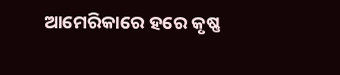ଆମେରିକାରେ ହରେ କୃଷ୍ଣ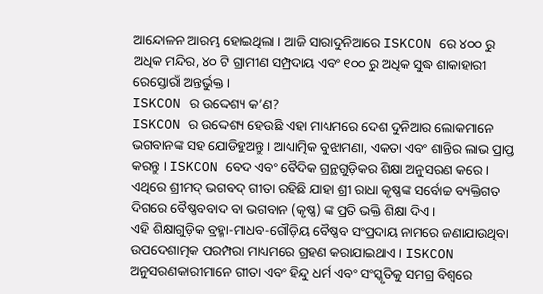ଆନ୍ଦୋଳନ ଆରମ୍ଭ ହୋଇଥିଲା । ଆଜି ସାରାଦୁନିଆରେ ISKCON ରେ ୪୦୦ ରୁ ଅଧିକ ମନ୍ଦିର, ୪୦ ଟି ଗ୍ରାମୀଣ ସମ୍ପ୍ରଦାୟ ଏବଂ ୧୦୦ ରୁ ଅଧିକ ସୁଦ୍ଧ ଶାକାହାରୀ ରେସ୍ତୋରାଁ ଅନ୍ତର୍ଭୁକ୍ତ ।
ISKCON ର ଉଦ୍ଦେଶ୍ୟ କ’ଣ?
ISKCON ର ଉଦ୍ଦେଶ୍ୟ ହେଉଛି ଏହା ମାଧ୍ୟମରେ ଦେଶ ଦୁନିଆର ଲୋକମାନେ ଭଗବାନଙ୍କ ସହ ଯୋଡିହୁଅନ୍ତୁ । ଆଧ୍ୟାତ୍ମିକ ବୁଝାମଣା, ଏକତା ଏବଂ ଶାନ୍ତିର ଲାଭ ପ୍ରାପ୍ତ କରନ୍ତୁ । ISKCON ବେଦ ଏବଂ ବୈଦିକ ଗ୍ରନ୍ଥଗୁଡ଼ିକର ଶିକ୍ଷା ଅନୁସରଣ କରେ । ଏଥିରେ ଶ୍ରୀମଦ୍ ଭଗବଦ୍ ଗୀତା ରହିଛି ଯାହା ଶ୍ରୀ ରାଧା କୃଷ୍ଣଙ୍କ ସର୍ବୋଚ୍ଚ ବ୍ୟକ୍ତିଗତ ଦିଗରେ ବୈଷ୍ଣବବାଦ ବା ଭଗବାନ (କୃଷ୍ଣ) ଙ୍କ ପ୍ରତି ଭକ୍ତି ଶିକ୍ଷା ଦିଏ ।
ଏହି ଶିକ୍ଷାଗୁଡ଼ିକ ବ୍ରହ୍ମା-ମାଧବ-ଗୌଡ଼ିୟ ବୈଷ୍ଣବ ସଂପ୍ରଦାୟ ନାମରେ ଜଣାଯାଉଥିବା ଉପଦେଶାତ୍ମକ ପରମ୍ପରା ମାଧ୍ୟମରେ ଗ୍ରହଣ କରାଯାଇଥାଏ । ISKCON ଅନୁସରଣକାରୀମାନେ ଗୀତା ଏବଂ ହିନ୍ଦୁ ଧର୍ମ ଏବଂ ସଂସ୍କୃତିକୁ ସମଗ୍ର ବିଶ୍ୱରେ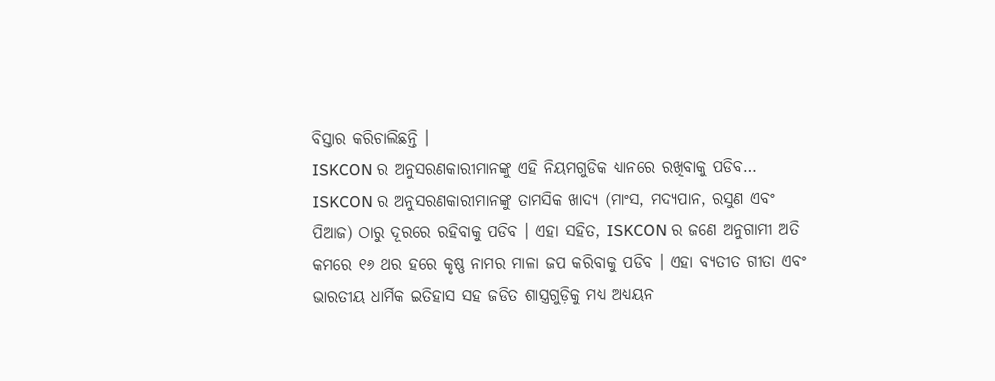ବିସ୍ତାର କରିଚାଲିଛନ୍ତି ।
ISKCON ର ଅନୁସରଣକାରୀମାନଙ୍କୁ ଏହି ନିୟମଗୁଡିକ ଧ୍ୟାନରେ ରଖିବାକୁ ପଡିବ…
ISKCON ର ଅନୁସରଣକାରୀମାନଙ୍କୁ ତାମସିକ ଖାଦ୍ୟ (ମାଂସ, ମଦ୍ୟପାନ, ରସୁଣ ଏବଂ ପିଆଜ) ଠାରୁ ଦୂରରେ ରହିବାକୁ ପଡିବ । ଏହା ସହିତ, ISKCON ର ଜଣେ ଅନୁଗାମୀ ଅତି କମରେ ୧୬ ଥର ହରେ କୃଷ୍ଣ ନାମର ମାଳା ଜପ କରିବାକୁ ପଡିବ । ଏହା ବ୍ୟତୀତ ଗୀତା ଏବଂ ଭାରତୀୟ ଧାର୍ମିକ ଇତିହାସ ସହ ଜଡିତ ଶାସ୍ତ୍ରଗୁଡ଼ିକୁ ମଧ୍ୟ ଅଧ୍ୟୟନ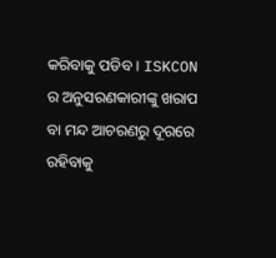କରିବାକୁ ପଡିବ । ISKCON ର ଅନୁସରଣକାରୀଙ୍କୁ ଖରାପ ବା ମନ୍ଦ ଆଚରଣରୁ ଦୂରରେ ରହିବାକୁ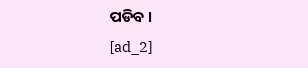ପଡିବ ।
[ad_2]